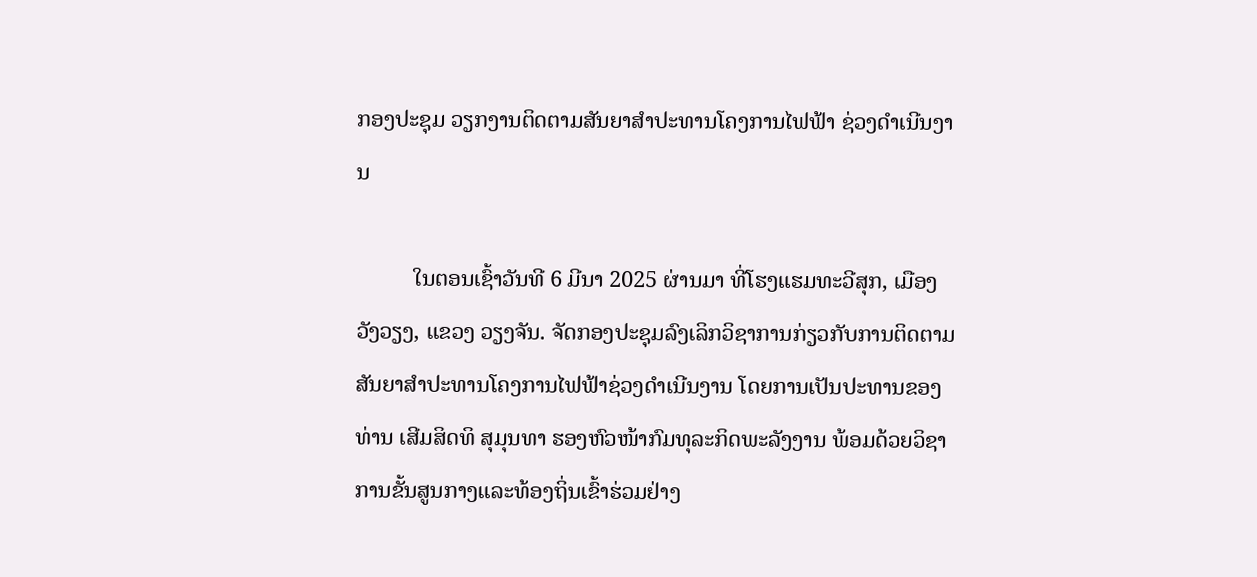ກອງປະຊຸມ ວຽກງານຕິດຕາມສັນຍາສຳປະທານໂຄງການໄຟຟ້າ ຊ່ວງດຳເນີນງານ

          ໃນຕອນເຊົ້າວັນທີ 6 ມີນາ 2025 ຜ່ານມາ ທີ່ໂຮງແຮມທະວີສຸກ, ເມືອງ ວັງວຽງ, ແຂວງ ວຽງຈັນ. ຈັດກອງປະຊຸມລົງເລິກວິຊາການກ່ຽວກັບການຕິດຕາມສັນຍາສຳປະທານໂຄງການໄຟຟ້າຊ່ວງດຳເນີນງານ ໂດຍການເປັນປະທານຂອງທ່ານ ເສີມສິດທິ ສຸມຸນທາ ຮອງຫົວໜ້າກົມທຸລະກິດພະລັງງານ ພ້ອມດ້ວຍວິຊາການຂັ້ນສູນກາງແລະທ້ອງຖິ່ນເຂົ້າຮ່ວມຢ່າງ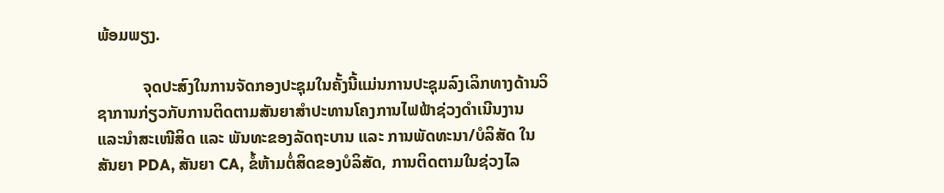ພ້ອມພຽງ.

           ຈຸດປະສົງໃນການຈັດກອງປະຊຸມໃນຄັ້ງນີ້ແມ່ນການປະຊຸມລົງເລິກທາງດ້ານວິຊາການກ່ຽວກັບການຕິດຕາມສັນຍາສຳປະທານໂຄງການໄຟຟ້າຊ່ວງດຳເນີນງານແລະນຳສະເໜີສິດ ແລະ ພັນທະຂອງລັດຖະບານ ແລະ ການພັດທະນາ/ບໍລິສັດ ໃນສັນຍາ PDA, ສັນຍາ CA, ຂໍ້ຫ້າມຕໍ່ສິດຂອງບໍລິສັດ, ການຕິດຕາມໃນຊ່ວງໄລ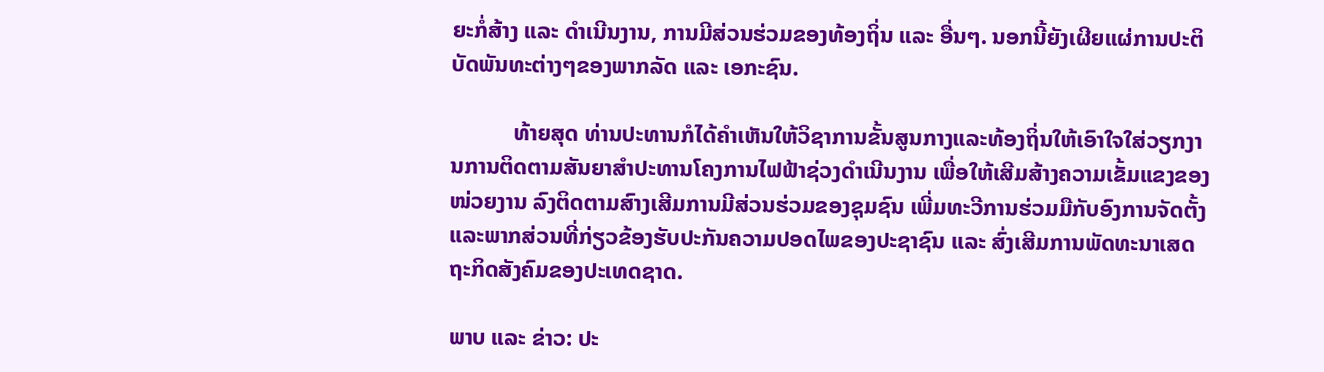ຍະກໍ່ສ້າງ ແລະ ດຳເນີນງານ, ການມີສ່ວນຮ່ວມຂອງທ້ອງຖິ່ນ ແລະ ອື່ນໆ. ນອກນີ້ຍັງເຜີຍແຜ່ການປະຕິບັດພັນທະຕ່າງໆຂອງພາກລັດ ແລະ ເອກະຊົນ.

           ທ້າຍສຸດ ທ່ານປະທານກໍໄດ້ຄໍາເຫັນໃຫ້ວິຊາການຂັ້ນສູນກາງແລະທ້ອງຖິ່ນໃຫ້ເອົາໃຈໃສ່ວຽກງານການຕິດຕາມສັນຍາສຳປະທານໂຄງການໄຟຟ້າຊ່ວງດຳເນີນງານ ເພື່ອໃຫ້ເສີມສ້າງຄວາມເຂັ້ມແຂງຂອງໜ່ວຍງານ ລົງຕິດຕາມສົາງເສີມການມີສ່ວນຮ່ວມຂອງຊຸມຊົນ ເພີ່ມທະວີການຮ່ວມມືກັບອົງການຈັດຕັ້ງແລະພາກສ່ວນທີ່ກ່ຽວຂ້ອງຮັບປະກັນຄວາມປອດໄພຂອງປະຊາຊົນ ແລະ ສົ່ງເສີມການພັດທະນາເສດຖະກິດສັງຄົມຂອງປະເທດຊາດ.

ພາບ ແລະ ຂ່າວ: ປະ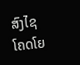ສົງໄຊ ໂຄດໂຍ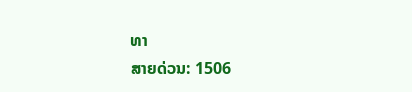ທາ
ສາຍດ່ວນ: 1506